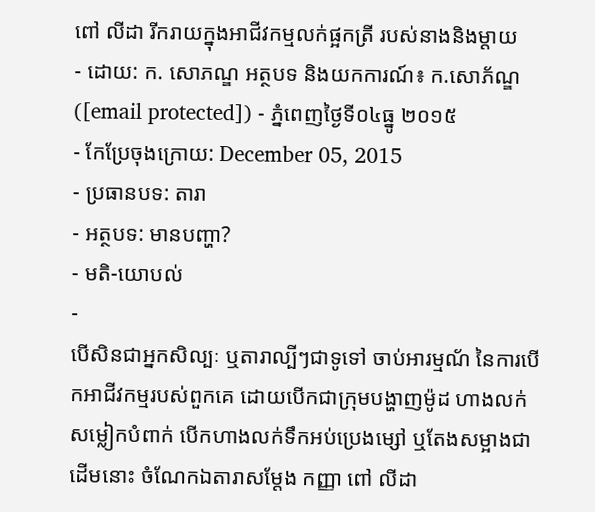ពៅ លីដា រីករាយក្នុងអាជីវកម្មលក់ផ្អកត្រី របស់នាងនិងម្តាយ
- ដោយ: ក. សោភណ្ឌ អត្ថបទ និងយកការណ៍៖ ក.សោភ័ណ្ឌ ([email protected]) - ភ្នំពេញថ្ងៃទី០៤ធ្នូ ២០១៥
- កែប្រែចុងក្រោយ: December 05, 2015
- ប្រធានបទ: តារា
- អត្ថបទ: មានបញ្ហា?
- មតិ-យោបល់
-
បើសិនជាអ្នកសិល្បៈ ឬតារាល្បីៗជាទូទៅ ចាប់អារម្មណ័ នៃការបើកអាជីវកម្មរបស់ពួកគេ ដោយបើកជាក្រុមបង្ហាញម៉ូដ ហាងលក់សម្លៀកបំពាក់ បើកហាងលក់ទឹកអប់ប្រេងម្សៅ ឬតែងសម្អាងជាដើមនោះ ចំណែកឯតារាសម្ដែង កញ្ញា ពៅ លីដា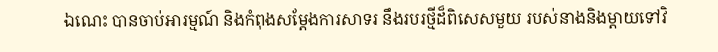ឯណេះ បានចាប់អារម្មណ៍ និងកំពុងសម្ដែងការសាទរ នឹងរបរថ្មីដ៏ពិសេសមួយ របស់នាងនិងម្ដាយទៅវិ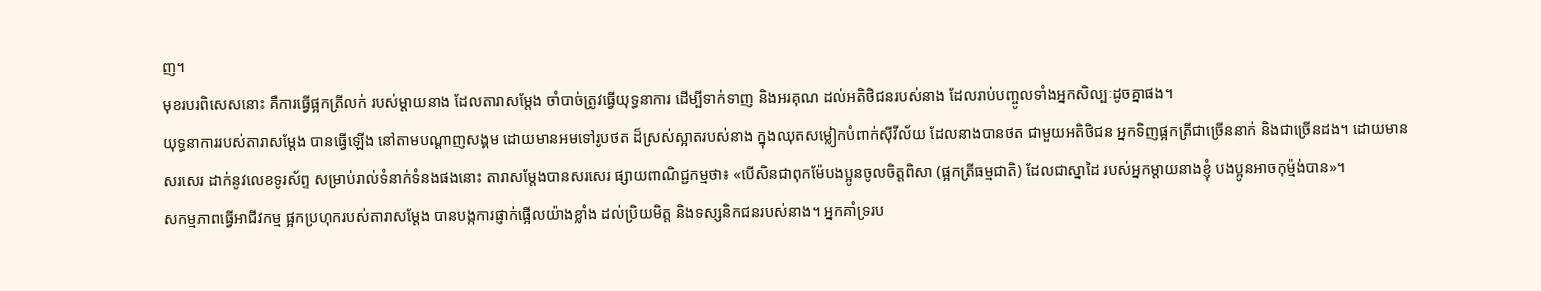ញ។
មុខរបរពិសេសនោះ គឺការធ្វើផ្អកត្រីលក់ របស់ម្ដាយនាង ដែលតារាសម្ដែង ចាំបាច់ត្រូវធ្វើយុទ្ធនាការ ដើម្បីទាក់ទាញ និងអរគុណ ដល់អតិថិជនរបស់នាង ដែលរាប់បញ្ចូលទាំងអ្នកសិល្បៈដូចគ្នាផង។
យុទ្ធនាការរបស់តារាសម្ដែង បានធ្វើឡើង នៅតាមបណ្ដាញសង្គម ដោយមានអមទៅរូបថត ដ៏ស្រស់ស្អាតរបស់នាង ក្នុងឈុតសម្លៀកបំពាក់ស៊ីវីល័យ ដែលនាងបានថត ជាមួយអតិថិជន អ្នកទិញផ្អកត្រីជាច្រើននាក់ និងជាច្រើនដង។ ដោយមានសរសេរ ដាក់នូវលេខទូរស័ព្ទ សម្រាប់រាល់ទំនាក់ទំនងផងនោះ តារាសម្តែងបានសរសេរ ផ្សាយពាណិជ្ជកម្មថា៖ «បើសិនជាពុកម៉ែបងប្អូនចូលចិត្តពិសា (ផ្អកត្រីធម្មជាតិ) ដែលជាស្នាដៃ របស់អ្នកម្តាយនាងខ្ញុំ បងប្អូនអាចកុម្ម៉ង់បាន»។
សកម្មភាពធ្វើអាជីវកម្ម ផ្អកប្រហុករបស់តារាសម្ដែង បានបង្កការផ្ញាក់ផ្អើលយ៉ាងខ្លាំង ដល់ប្រិយមិត្ត និងទស្សនិកជនរបស់នាង។ អ្នកគាំទ្ររប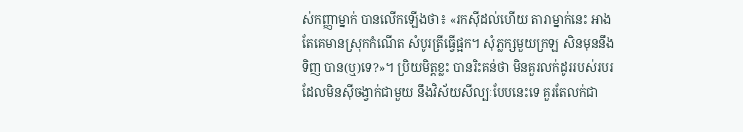ស់កញ្ញាម្នាក់ បានលើកឡើងថា៖ «រកស៊ីដល់ហើយ តារាម្នាក់នេះ អាងតែគេមានស្រុកកំណើត សំបូរត្រីធ្វើផ្អក។ សុំភ្លក្សមួយក្រឡ សិនមុននឹងទិញ បាន(ឬ)ទេ?»។ ប្រិយមិត្តខ្លះ បានរិះគន់ថា មិនគួរលក់ដូររបស់របរ ដែលមិនស៊ីចង្វាក់ជាមួយ នឹងវិស័យសីល្បៈបែបនេះទេ គួរតែលក់ជា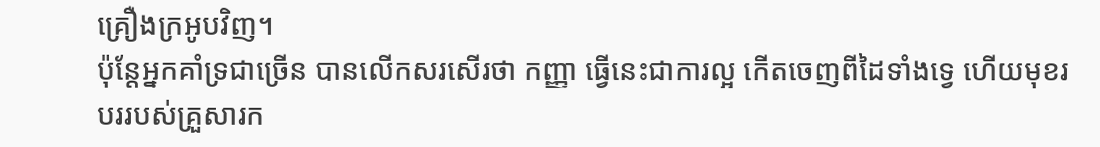គ្រឿងក្រអូបវិញ។
ប៉ុន្តែអ្នកគាំទ្រជាច្រើន បានលើកសរសើរថា កញ្ញា ធ្វើនេះជាការល្អ កើតចេញពីដៃទាំងទ្វេ ហើយមុខរបររបស់គ្រួសារក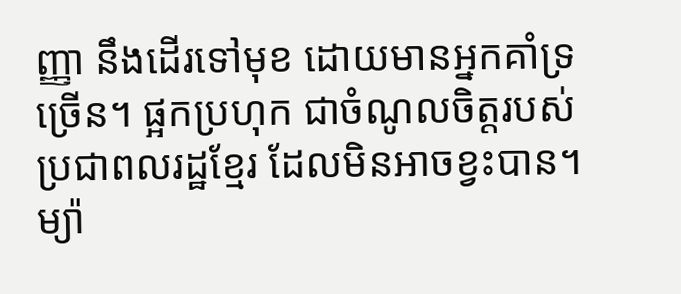ញ្ញា នឹងដើរទៅមុខ ដោយមានអ្នកគាំទ្រច្រើន។ ផ្អកប្រហុក ជាចំណូលចិត្តរបស់ប្រជាពលរដ្ឋខ្មែរ ដែលមិនអាចខ្វះបាន។ ម្យ៉ា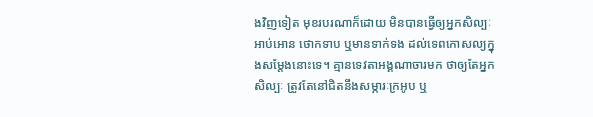ងវិញទៀត មុខរបរណាក៏ដោយ មិនបានធ្វើឲ្យអ្នកសិល្បៈអាប់អោន ថោកទាប ឬមានទាក់ទង ដល់ទេពកោសល្យក្នុងសម្ដែងនោះទេ។ គ្មានទេវតាអង្គណាចារមក ថាឲ្យតែអ្នកសិល្បៈ ត្រូវតែនៅជិតនឹងសម្ភារៈក្រអូប ឬ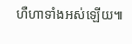ហឺហាទាំងអស់ឡើយ៕